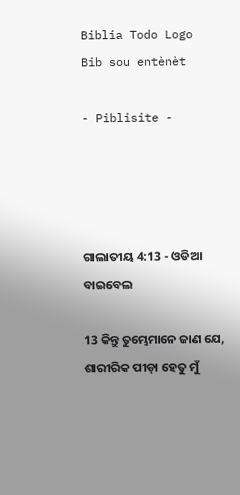Biblia Todo Logo
Bib sou entènèt

- Piblisite -




ଗାଲାତୀୟ 4:13 - ଓଡିଆ ବାଇବେଲ

13 କିନ୍ତୁ ତୁମ୍ଭେମାନେ ଜାଣ ଯେ, ଶାରୀରିକ ପୀଡ଼ା ହେତୁ ମୁଁ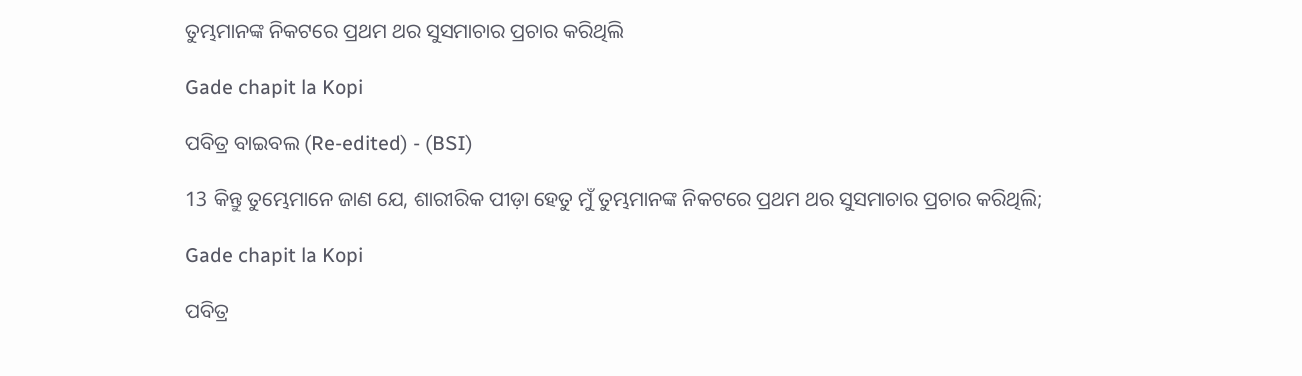ତୁମ୍ଭମାନଙ୍କ ନିକଟରେ ପ୍ରଥମ ଥର ସୁସମାଚାର ପ୍ରଚାର କରିଥିଲି

Gade chapit la Kopi

ପବିତ୍ର ବାଇବଲ (Re-edited) - (BSI)

13 କିନ୍ତୁ ତୁମ୍ଭେମାନେ ଜାଣ ଯେ, ଶାରୀରିକ ପୀଡ଼ା ହେତୁ ମୁଁ ତୁମ୍ଭମାନଙ୍କ ନିକଟରେ ପ୍ରଥମ ଥର ସୁସମାଚାର ପ୍ରଚାର କରିଥିଲି;

Gade chapit la Kopi

ପବିତ୍ର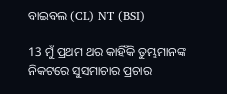ବାଇବଲ (CL) NT (BSI)

13 ମୁଁ ପ୍ରଥମ ଥର କାହିଁକି ତୁମ୍ଭମାନଙ୍କ ନିକଟରେ ସୁସମାଚାର ପ୍ରଚାର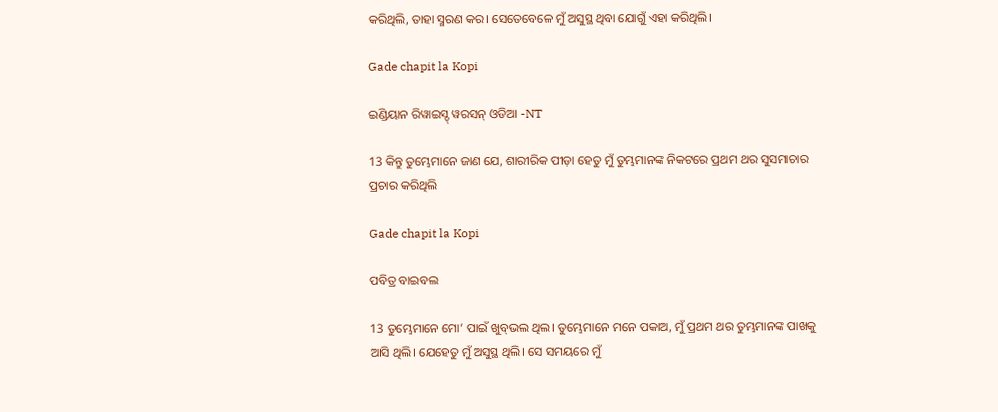କରିଥିଲି, ତାହା ସ୍ମରଣ କର। ସେତେବେଳେ ମୁଁ ଅସୁସ୍ଥ ଥିବା ଯୋଗୁଁ ଏହା କରିଥିଲି।

Gade chapit la Kopi

ଇଣ୍ଡିୟାନ ରିୱାଇସ୍ଡ୍ ୱରସନ୍ ଓଡିଆ -NT

13 କିନ୍ତୁ ତୁମ୍ଭେମାନେ ଜାଣ ଯେ, ଶାରୀରିକ ପୀଡ଼ା ହେତୁ ମୁଁ ତୁମ୍ଭମାନଙ୍କ ନିକଟରେ ପ୍ରଥମ ଥର ସୁସମାଚାର ପ୍ରଚାର କରିଥିଲି

Gade chapit la Kopi

ପବିତ୍ର ବାଇବଲ

13 ତୁମ୍ଭେମାନେ ମୋ’ ପାଇଁ ଖୁ‌ବ୍‌‌‌‌ଭଲ ଥିଲ। ତୁମ୍ଭେମାନେ ମନେ ପକାଅ, ମୁଁ ପ୍ରଥମ ଥର ତୁମ୍ଭମାନଙ୍କ ପାଖକୁ ଆସି ଥିଲି। ଯେହେତୁ ମୁଁ ଅସୁସ୍ଥ ଥିଲି। ସେ ସମୟରେ ମୁଁ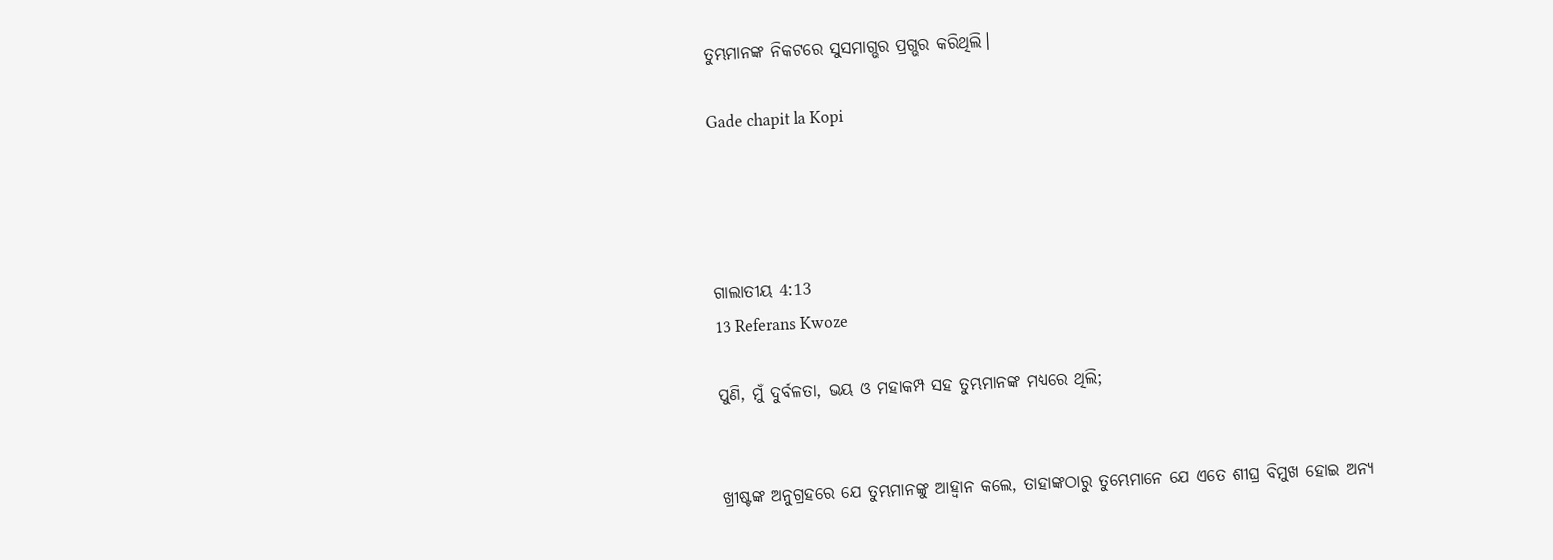ତୁମ୍ଭମାନଙ୍କ ନିକଟରେ ସୁସମାଗ୍ଭର ପ୍ରଗ୍ଭର କରିଥିଲି।

Gade chapit la Kopi




ଗାଲାତୀୟ 4:13
13 Referans Kwoze

ପୁଣି, ମୁଁ ଦୁର୍ବଳତା, ଭୟ ଓ ମହାକମ୍ପ ସହ ତୁମ୍ଭମାନଙ୍କ ମଧ୍ୟରେ ଥିଲି;


ଖ୍ରୀଷ୍ଟଙ୍କ ଅନୁଗ୍ରହରେ ଯେ ତୁମ୍ଭମାନଙ୍କୁ ଆହ୍ୱାନ କଲେ, ତାହାଙ୍କଠାରୁ ତୁମ୍ଭେମାନେ ଯେ ଏତେ ଶୀଘ୍ର ବିମୁଖ ହୋଇ ଅନ୍ୟ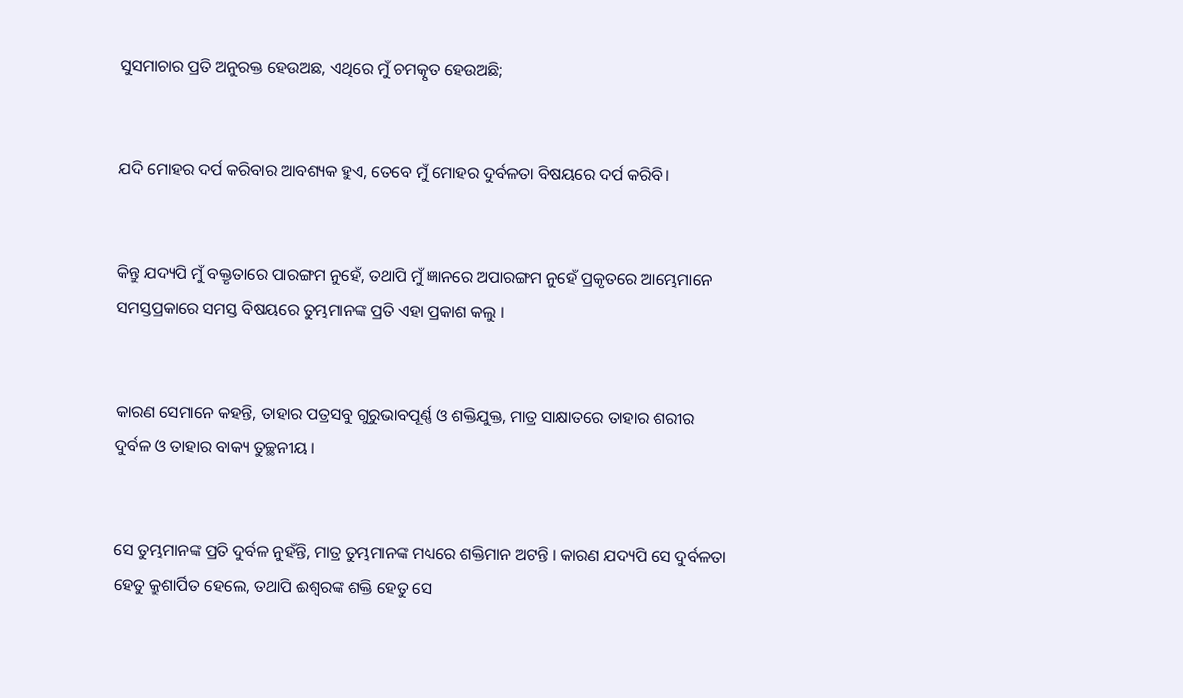ସୁସମାଚାର ପ୍ରତି ଅନୁରକ୍ତ ହେଉଅଛ, ଏଥିରେ ମୁଁ ଚମତ୍କୃତ ହେଉଅଛି;


ଯଦି ମୋହର ଦର୍ପ କରିବାର ଆବଶ୍ୟକ ହୁଏ, ତେବେ ମୁଁ ମୋହର ଦୁର୍ବଳତା ବିଷୟରେ ଦର୍ପ କରିବି।


କିନ୍ତୁ ଯଦ୍ୟପି ମୁଁ ବକ୍ତୃତାରେ ପାରଙ୍ଗମ ନୁହେଁ, ତଥାପି ମୁଁ ଜ୍ଞାନରେ ଅପାରଙ୍ଗମ ନୁହେଁ ପ୍ରକୃତରେ ଆମ୍ଭେମାନେ ସମସ୍ତପ୍ରକାରେ ସମସ୍ତ ବିଷୟରେ ତୁମ୍ଭମାନଙ୍କ ପ୍ରତି ଏହା ପ୍ରକାଶ କଲୁ ।


କାରଣ ସେମାନେ କହନ୍ତି, ତାହାର ପତ୍ରସବୁ ଗୁରୁଭାବପୂର୍ଣ୍ଣ ଓ ଶକ୍ତିଯୁକ୍ତ, ମାତ୍ର ସାକ୍ଷାତରେ ତାହାର ଶରୀର ଦୁର୍ବଳ ଓ ତାହାର ବାକ୍ୟ ତୁଚ୍ଛନୀୟ ।


ସେ ତୁମ୍ଭମାନଙ୍କ ପ୍ରତି ଦୁର୍ବଳ ନୁହଁନ୍ତି, ମାତ୍ର ତୁମ୍ଭମାନଙ୍କ ମଧ୍ୟରେ ଶକ୍ତିମାନ ଅଟନ୍ତି । କାରଣ ଯଦ୍ୟପି ସେ ଦୁର୍ବଳତା ହେତୁ କ୍ରୁଶାର୍ପିତ ହେଲେ, ତଥାପି ଈଶ୍ୱରଙ୍କ ଶକ୍ତି ହେତୁ ସେ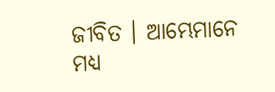ଜୀବିତ । ଆମ୍ଭେମାନେ ମଧ୍ୟ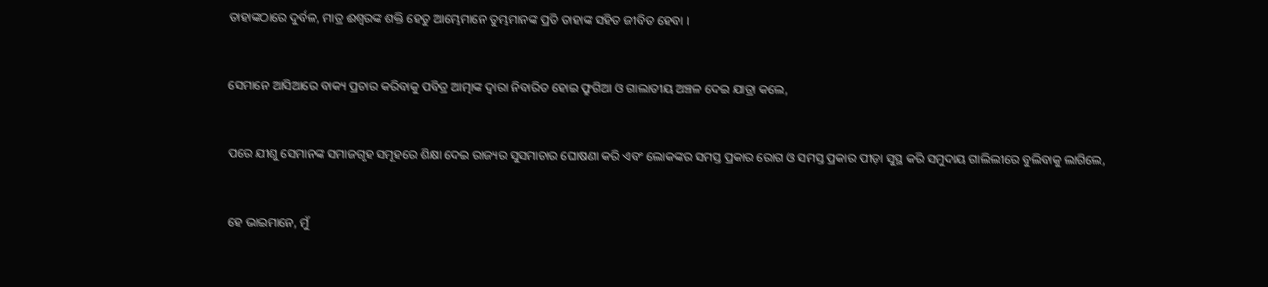ତାହାଙ୍କଠାରେ ଦୁର୍ବଳ, ମାତ୍ର ଈଶ୍ୱରଙ୍କ ଶକ୍ତି ହେତୁ ଆମ୍ଭେମାନେ ତୁମ୍ଭମାନଙ୍କ ପ୍ରତି ତାହାଙ୍କ ସହିତ ଜୀବିତ ହେବା ।


ସେମାନେ ଆସିଆରେ ବାକ୍ୟ ପ୍ରଚାର କରିବାକୁ ପବିତ୍ର ଆତ୍ମାଙ୍କ ଦ୍ୱାରା ନିବାରିତ ହୋଇ ଫ୍ରୁଗିଆ ଓ ଗାଲାତୀୟ ଅଞ୍ଚଳ ଦେଇ ଯାତ୍ରା କଲେ,


ପରେ ଯୀଶୁ ସେମାନଙ୍କ ସମାଜଗୃହ ସମୂହରେ ଶିକ୍ଷା ଦେଇ ରାଜ୍ୟର ସୁସମାଚାର ଘୋଷଣା କରି ଏବଂ ଲୋକଙ୍କର ସମସ୍ତ ପ୍ରକାର ରୋଗ ଓ ସମସ୍ତ ପ୍ରକାର ପୀଡ଼ା ସୁସ୍ଥ କରି ସମୁଦାୟ ଗାଲିଲୀରେ ବୁଲିବାକୁ ଲାଗିଲେ,


ହେ ଭାଇମାନେ, ମୁଁ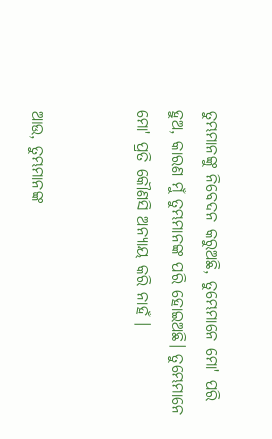ତୁମ୍ଭମାନଙ୍କୁ ନିବେଦନ କରୁଅଛି, ତୁମ୍ଭେମାନେ ମୋ' ପରି ହୁଅ, କାରଣ ମୁଁ ତୁମ୍ଭମାନଙ୍କ ପରି ହୋଇଅଛି। ତୁମ୍ଭେମାନେ ମୋ' ପ୍ରତି କୌଣସି ଅନ୍ୟାୟ କରି ନାହଁ ।


ଆଉ, ତୁମ୍ଭମାନଙ୍କ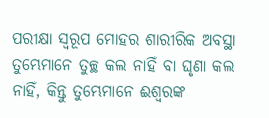ପରୀକ୍ଷା ସ୍ୱରୂପ ମୋହର ଶାରୀରିକ ଅବସ୍ଥା ତୁମ୍ଭେମାନେ ତୁଚ୍ଛ କଲ ନାହିଁ ବା ଘୃଣା କଲ ନାହିଁ, କିନ୍ତୁ ତୁମ୍ଭେମାନେ ଈଶ୍ୱରଙ୍କ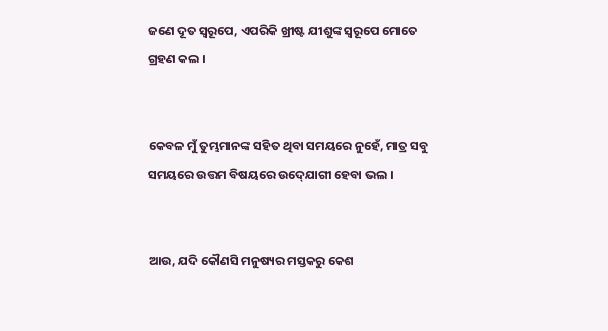ଜଣେ ଦୂତ ସ୍ୱରୂପେ, ଏପରିକି ଖ୍ରୀଷ୍ଟ ଯୀଶୁଙ୍କ ସ୍ୱରୂପେ ମୋତେ ଗ୍ରହଣ କଲ ।


କେବଳ ମୁଁ ତୁମ୍ଭମାନଙ୍କ ସହିତ ଥିବା ସମୟରେ ନୁହେଁ, ମାତ୍ର ସବୁ ସମୟରେ ଉତ୍ତମ ବିଷୟରେ ଉଦ୍‍ଯୋଗୀ ହେବା ଭଲ ।


ଆଉ, ଯଦି କୌଣସି ମନୁଷ୍ୟର ମସ୍ତକରୁ କେଶ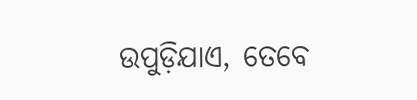ଉପୁଡ଼ିଯାଏ, ତେବେ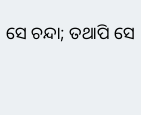ସେ ଚନ୍ଦା; ତଥାପି ସେ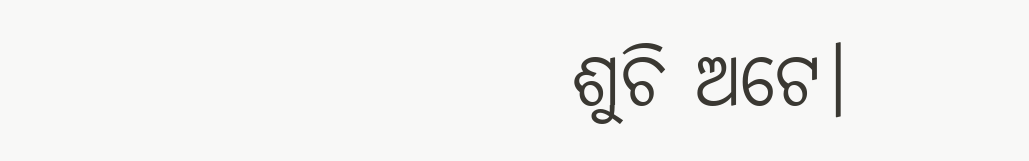ଶୁଚି ଅଟେ।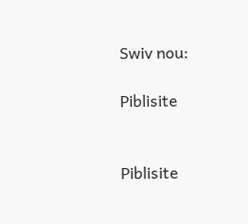Swiv nou:

Piblisite


Piblisite